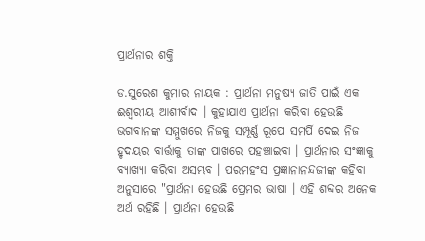ପ୍ରାର୍ଥନାର ଶକ୍ତି

ଡ.ସୁରେଶ କୁମାର ନାୟକ : ପ୍ରାର୍ଥନା ମନୁଷ୍ୟ ଜାତି ପାଇଁ ଏକ ଈଶ୍ୱରୀୟ ଆଶୀର୍ବାଦ । କୁହାଯାଏ ପ୍ରାର୍ଥନା କରିବା ହେଉଛି ଭଗବାନଙ୍କ ସମ୍ମୁଖରେ ନିଜକୁ ସମ୍ପୂର୍ଣ୍ଣ ରୂପେ ସମର୍ପି ଦେଇ ନିଜ ହୃଦୟର ବାର୍ତ୍ତାକୁ ତାଙ୍କ ପାଖରେ ପହଞ୍ଚାଇବା । ପ୍ରାର୍ଥନାର ସଂଜ୍ଞାକୁ ବ୍ୟାଖ୍ୟା କରିବା ଅସମ୍ଭବ । ପରମହଂସ ପ୍ରଜ୍ଞାନାନନ୍ଦଜୀଙ୍କ କହିବା ଅନୁସାରେ "ପ୍ରାର୍ଥନା ହେଉଛି ପ୍ରେମର ଭାଷା । ଏହି ଶବ୍ଦର ଅନେକ  ଅର୍ଥ ରହିଛି । ପ୍ରାର୍ଥନା ହେଉଛି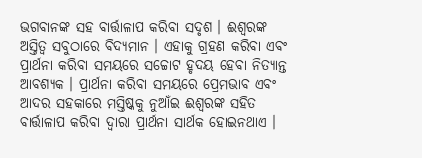ଭଗବାନଙ୍କ ସହ ବାର୍ତ୍ତାଳାପ କରିବା ସଦୃଶ । ଈଶ୍ୱରଙ୍କ ଅସ୍ତିତ୍ୱ ସବୁଠାରେ ବିଦ୍ୟମାନ । ଏହାକୁ ଗ୍ରହଣ କରିବା ଏବଂ ପ୍ରାର୍ଥନା କରିବା ସମୟରେ ସଚ୍ଚୋଟ ହୃଦୟ ହେବା ନିତ୍ୟାନ୍ତ ଆବଶ୍ୟକ । ପ୍ରାର୍ଥନା କରିବା ସମୟରେ ପ୍ରେମଭାବ ଏବଂ ଆଦର ସହକାରେ ମସ୍ତିଷ୍କକୁ ନୁଆଁଇ ଈଶ୍ୱରଙ୍କ ସହିତ ବାର୍ତ୍ତାଳାପ କରିବା ଦ୍ୱାରା ପ୍ରାର୍ଥନା ସାର୍ଥକ ହୋଇନଥାଏ ।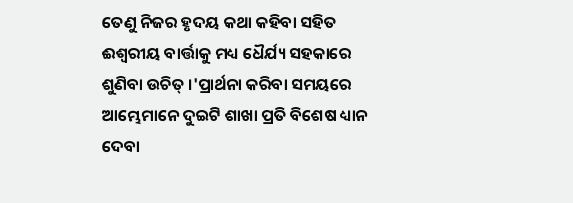ତେଣୁ ନିଜର ହୃଦୟ କଥା କହିବା ସହିତ ଈଶ୍ୱରୀୟ ବାର୍ତ୍ତାକୁ ମଧ୍ୟ ଧୈର୍ଯ୍ୟ ସହକାରେ ଶୁଣିବା ଉଚିତ୍‌ ।'ପ୍ରାର୍ଥନା କରିବା ସମୟରେ ଆମ୍ଭେମାନେ ଦୁଇଟି ଶାଖା ପ୍ରତି ବିଶେଷ ଧ୍ୟାନ ଦେବା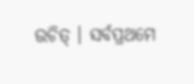ଉଚିତ୍‌ । ସର୍ବପ୍ରଥମେ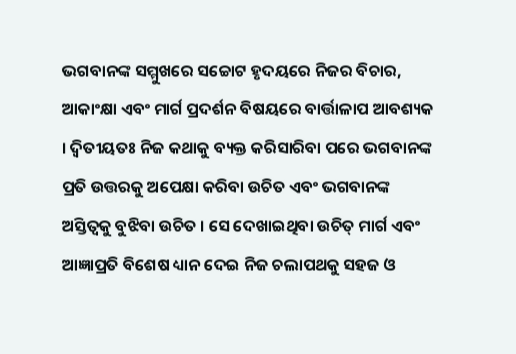ଭଗବାନଙ୍କ ସମ୍ମୁଖରେ ସଚ୍ଚୋଟ ହୃଦୟରେ ନିଜର ବିଚାର, ଆକାଂକ୍ଷା ଏବଂ ମାର୍ଗ ପ୍ରଦର୍ଶନ ବିଷୟରେ ବାର୍ତ୍ତାଳାପ ଆବଶ୍ୟକ । ଦ୍ୱିତୀୟତଃ ନିଜ କଥାକୁ ବ୍ୟକ୍ତ କରିସାରିବା ପରେ ଭଗବାନଙ୍କ ପ୍ରତି ଉତ୍ତରକୁ ଅପେକ୍ଷା କରିବା ଉଚିତ ଏବଂ ଭଗବାନଙ୍କ ଅସ୍ତିତ୍ୱକୁ ବୁଝିବା ଉଚିତ । ସେ ଦେଖାଇଥିବା ଉଚିତ୍‌ ମାର୍ଗ ଏବଂ ଆଜ୍ଞାପ୍ରତି ବିଶେଷ ଧ୍ୟାନ ଦେଇ ନିଜ ଚଲାପଥକୁ ସହଜ ଓ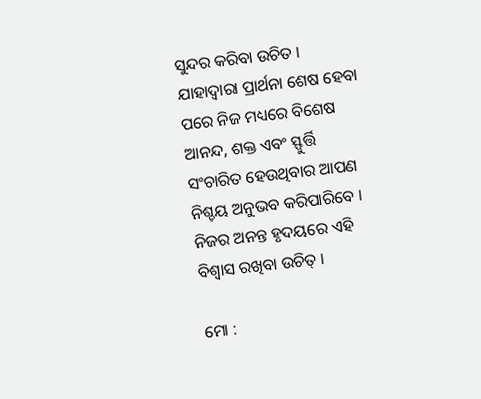ସୁନ୍ଦର କରିବା ଉଚିତ । ଯାହାଦ୍ୱାରା ପ୍ରାର୍ଥନା ଶେଷ ହେବା ପରେ ନିଜ ମଧ୍ୟରେ ବିଶେଷ ଆନନ୍ଦ, ଶକ୍ତ ଏବଂ ସ୍ଫୁର୍ତ୍ତି ସଂଚାରିତ ହେଉଥିବାର ଆପଣ ନିଶ୍ଚୟ ଅନୁଭବ କରିପାରିବେ । ନିଜର ଅନନ୍ତ ହୃଦୟରେ ଏହି ବିଶ୍ୱାସ ରଖିବା ଉଚିତ୍‌ ।

ମୋ :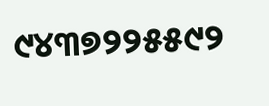୯୪୩୭୨୨୫୫୯୨